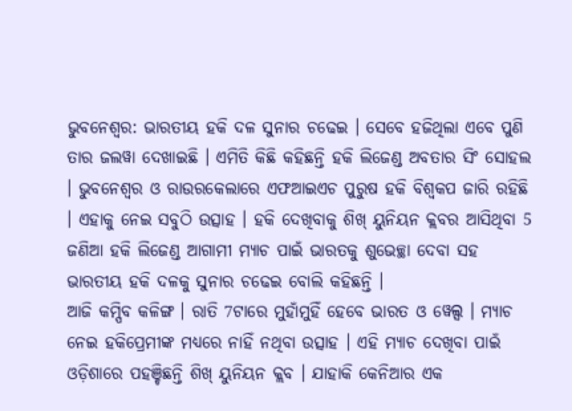ଭୁବନେଶ୍ବର: ଭାରତୀୟ ହକି ଦଳ ସୁନାର ଚଢେଇ । ସେବେ ହଜିଥିଲା ଏବେ ପୁଣି ତାର ଜଲୱା ଦେଖାଇଛି । ଏମିତି କିଛି କହିଛନ୍ତି ହକି ଲିଜେଣ୍ଡ ଅବତାର ସିଂ ସୋହଲ । ଭୁବନେଶ୍ବର ଓ ରାଉରକେଲାରେ ଏଫଆଇଏଚ ପୁରୁଷ ହକି ବିଶ୍ବକପ ଜାରି ରହିଛି । ଏହାକୁ ନେଇ ସବୁଠି ଉତ୍ସାହ । ହକି ଦେଖିବାକୁ ଶିଖ୍ ୟୁନିୟନ କ୍ଲବର ଆସିଥିବା 5 ଜଣିଆ ହକି ଲିଜେଣ୍ଡ ଆଗାମୀ ମ୍ୟାଚ ପାଇଁ ଭାରତକୁ ଶୁଭେଚ୍ଛା ଦେବା ସହ ଭାରତୀୟ ହକି ଦଳକୁ ସୁନାର ଚଢେଇ ବୋଲି କହିଛନ୍ତି ।
ଆଜି କମ୍ପିବ କଳିଙ୍ଗ । ରାତି 7ଟାରେ ମୁହାଁମୁହିଁ ହେବେ ଭାରତ ଓ ୱେଲ୍ସ । ମ୍ୟାଚ ନେଇ ହକିପ୍ରେମୀଙ୍କ ମଧ୍ୟରେ ନାହିଁ ନଥିବା ଉତ୍ସାହ । ଏହି ମ୍ୟାଚ ଦେଖିବା ପାଇଁ ଓଡ଼ିଶାରେ ପହଞ୍ଚିଛନ୍ତି ଶିଖ୍ ୟୁନିୟନ କ୍ଲବ । ଯାହାକି କେନିଆର ଏକ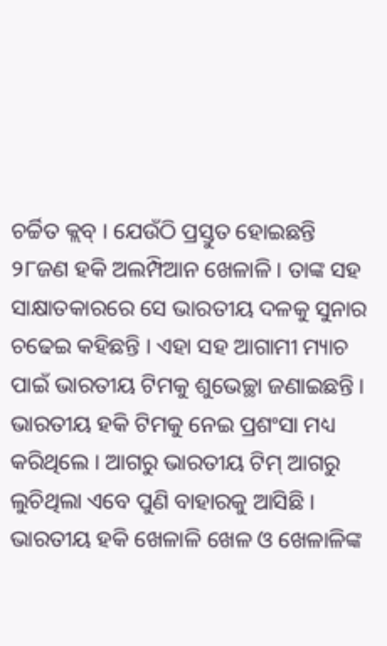ଚର୍ଚ୍ଚିତ କ୍ଲବ୍ । ଯେଉଁଠି ପ୍ରସ୍ତୁତ ହୋଇଛନ୍ତି ୨୮ଜଣ ହକି ଅଲମ୍ପିଆନ ଖେଳାଳି । ତାଙ୍କ ସହ ସାକ୍ଷାତକାରରେ ସେ ଭାରତୀୟ ଦଳକୁ ସୁନାର ଚଢେଇ କହିଛନ୍ତି । ଏହା ସହ ଆଗାମୀ ମ୍ୟାଚ ପାଇଁ ଭାରତୀୟ ଟିମକୁ ଶୁଭେଚ୍ଛା ଜଣାଇଛନ୍ତି ।
ଭାରତୀୟ ହକି ଟିମକୁ ନେଇ ପ୍ରଶଂସା ମଧ୍ୟ କରିଥିଲେ । ଆଗରୁ ଭାରତୀୟ ଟିମ୍ ଆଗରୁ ଲୁଚିଥିଲା ଏବେ ପୁଣି ବାହାରକୁ ଆସିଛି । ଭାରତୀୟ ହକି ଖେଳାଳି ଖେଳ ଓ ଖେଳାଳିଙ୍କ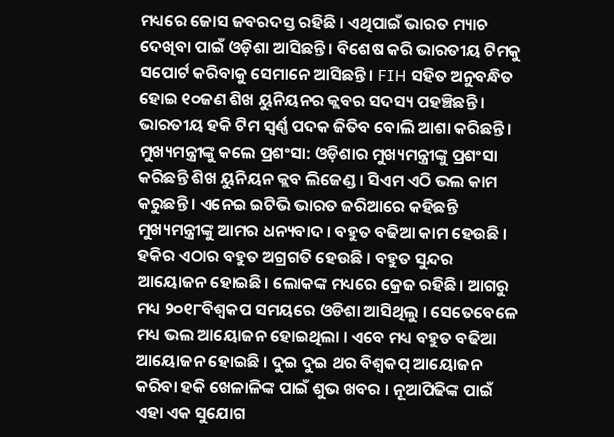ମଧ୍ୟରେ ଜୋସ ଜବରଦସ୍ତ ରହିଛି । ଏଥିପାଇଁ ଭାରତ ମ୍ୟାଚ ଦେଖିବା ପାଇଁ ଓଡ଼ିଶା ଆସିଛନ୍ତି । ବିଶେଷ କରି ଭାରତୀୟ ଟିମକୁ ସପୋର୍ଟ କରିବାକୁ ସେମାନେ ଆସିଛନ୍ତି । FIH ସହିତ ଅନୁବନ୍ଧିତ ହୋଇ ୧୦ଜଣ ଶିଖ ୟୁନିୟନର କ୍ଲବର ସଦସ୍ୟ ପହଞ୍ଚିଛନ୍ତି । ଭାରତୀୟ ହକି ଟିମ ସ୍ବର୍ଣ୍ଣ ପଦକ ଜିତିବ ବୋଲି ଆଶା କରିଛନ୍ତି ।
ମୁଖ୍ୟମନ୍ତ୍ରୀଙ୍କୁ କଲେ ପ୍ରଶଂସା: ଓଡ଼ିଶାର ମୁଖ୍ୟମନ୍ତ୍ରୀଙ୍କୁ ପ୍ରଶଂସା କରିଛନ୍ତି ଶିଖ ୟୁନିୟନ କ୍ଲବ ଲିଜେଣ୍ଡ । ସିଏମ ଏଠି ଭଲ କାମ କରୁଛନ୍ତି । ଏନେଇ ଇଟିଭି ଭାରତ ଜରିଆରେ କହିଛନ୍ତି ମୁଖ୍ୟମନ୍ତ୍ରୀଙ୍କୁ ଆମର ଧନ୍ୟବାଦ । ବହୁତ ବଢିଆ କାମ ହେଉଛି । ହକିର ଏଠାର ବହୁତ ଅଗ୍ରଗତି ହେଉଛି । ବହୁତ ସୁନ୍ଦର ଆୟୋଜନ ହୋଇଛି। ଲୋକଙ୍କ ମଧ୍ୟରେ କ୍ରେଜ ରହିଛି। ଆଗରୁ ମଧ୍ୟ ୨୦୧୮ବିଶ୍ବକପ ସମୟରେ ଓଡିଶା ଆସିଥିଲୁ । ସେତେବେଳେ ମଧ୍ୟ ଭଲ ଆୟୋଜନ ହୋଇଥିଲା । ଏବେ ମଧ୍ୟ ବହୁତ ବଢିଆ ଆୟୋଜନ ହୋଇଛି । ଦୁଇ ଦୁଇ ଥର ବିଶ୍ବକପ୍ ଆୟୋଜନ କରିବା ହକି ଖେଳାଳିଙ୍କ ପାଇଁ ଶୁଭ ଖବର । ନୂଆପିଢିଙ୍କ ପାଇଁ ଏହା ଏକ ସୁଯୋଗ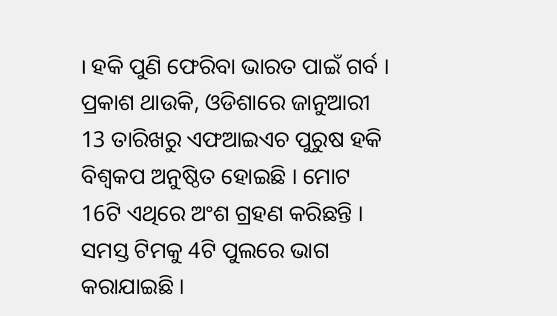। ହକି ପୁଣି ଫେରିବା ଭାରତ ପାଇଁ ଗର୍ବ ।
ପ୍ରକାଶ ଥାଉକି, ଓଡିଶାରେ ଜାନୁଆରୀ 13 ତାରିଖରୁ ଏଫଆଇଏଚ ପୁରୁଷ ହକି ବିଶ୍ବକପ ଅନୁଷ୍ଠିତ ହୋଇଛି । ମୋଟ 16ଟି ଏଥିରେ ଅଂଶ ଗ୍ରହଣ କରିଛନ୍ତି । ସମସ୍ତ ଟିମକୁ 4ଟି ପୁଲରେ ଭାଗ କରାଯାଇଛି ।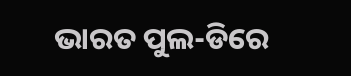ଭାରତ ପୁଲ-ଡିରେ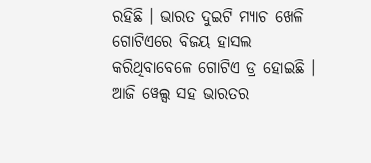ରହିଛି । ଭାରତ ଦୁଇଟି ମ୍ୟାଚ ଖେଳି ଗୋଟିଏରେ ବିଜୟ ହାସଲ କରିଥିବାବେଳେ ଗୋଟିଏ ଡ୍ର ହୋଇଛି । ଆଜି ୱେଲ୍ସ ସହ ଭାରତର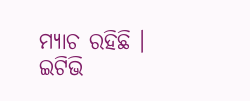ମ୍ୟାଚ ରହିଛି ।
ଇଟିଭି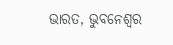ଭାରତ, ଭୁବନେଶ୍ବର